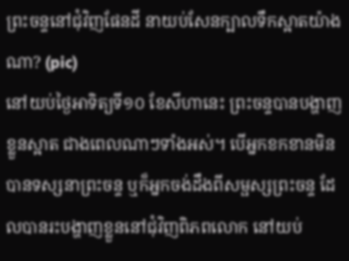ព្រះចន្ទនៅជុំវិញផែនដី នាយប់សែនក្បាលទឹកស្អាតយ៉ាងណា? (pic)
នៅយប់ថ្ងៃអាទិត្យទី១០ ខែសីហានេះ ព្រះចន្ទបានបង្ហាញខ្លួនស្អាត ជាងពេលណាៗទាំងអស់។ បើអ្នកខកខានមិនបានទស្សនាព្រះចន្ទ ឬក៏អ្នកចង់ដឹងពីសម្ផស្សព្រះចន្ទ ដែលបានរះបង្ហាញខ្លួននៅជុំវិញពិភពលោក នៅយប់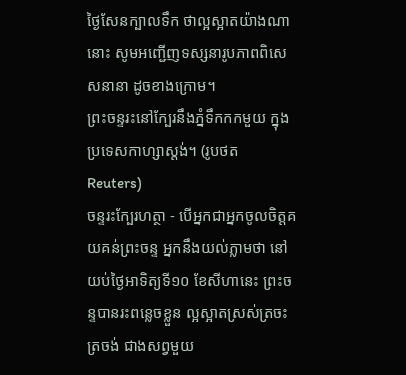ថ្ងៃសែនក្បាលទឹក ថាល្អស្អាតយ៉ាងណានោះ សូមអញ្ជើញទស្សនារូបភាពពិសេសនានា ដូចខាងក្រោម។
ព្រះចន្ទរះនៅក្បែរនឹងភ្នំទឹកកកមួយ ក្នុងប្រទេសកាហ្សាស្តង់។ (រូបថត Reuters)
ចន្ទរះក្បែរហត្ថា - បើអ្នកជាអ្នកចូលចិត្តគយគន់ព្រះចន្ទ អ្នកនឹងយល់ភ្លាមថា នៅយប់ថ្ងៃអាទិត្យទី១០ ខែសីហានេះ ព្រះចន្ទបានរះពន្លេចខ្លួន ល្អស្អាតស្រស់ត្រចះត្រចង់ ជាងសព្វមួយ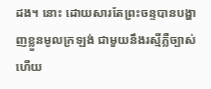ដង។ នោះ ដោយសារតែព្រះចន្ទបានបង្ហាញខ្លួនមូលក្រឡង់ ជាមួយនឹងរស្មីភ្លឺច្បាស់ ហើយ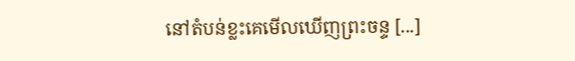នៅតំបន់ខ្លះគេមើលឃើញព្រះចន្ទ [...]